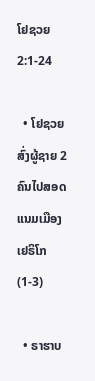ໂຢຊວຍ 2:1-24

  • ໂຢຊວຍສົ່ງຜູ້ຊາຍ 2 ຄົນໄປສອດແນມເມືອງເຢຣິໂກ (1-3)

  • ຣາຮາບ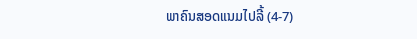ພາຄົນສອດແນມໄປລີ້ (4-7)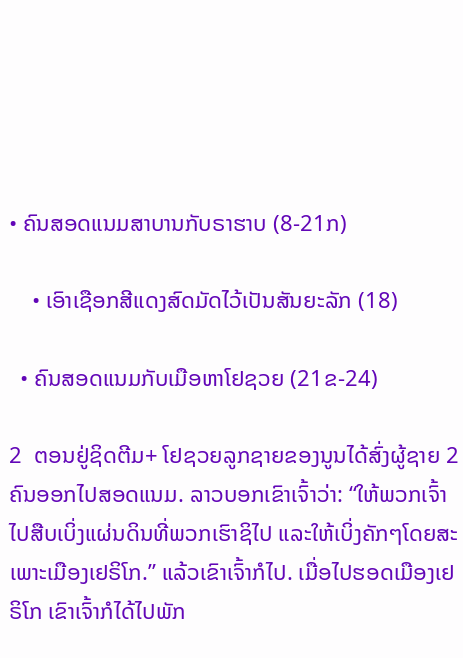• ຄົນສອດແນມສາບານກັບຣາຮາບ (8-21ກ)

    • ເອົາເຊືອກສີແດງສົດມັດໄວ້ເປັນສັນຍະລັກ (18)

  • ຄົນສອດແນມກັບເມືອຫາໂຢຊວຍ (21ຂ-24)

2  ຕອນຢູ່ຊິດຕີມ+ ໂຢຊວຍລູກຊາຍຂອງນູນໄດ້ສົ່ງຜູ້ຊາຍ 2 ຄົນອອກໄປສອດແນມ. ລາວບອກເຂົາເຈົ້າວ່າ: “ໃຫ້ພວກເຈົ້າໄປສືບເບິ່ງແຜ່ນດິນທີ່ພວກເຮົາຊິໄປ ແລະໃຫ້ເບິ່ງຄັກໆໂດຍສະເພາະເມືອງເຢຣິໂກ.” ແລ້ວເຂົາເຈົ້າກໍໄປ. ເມື່ອໄປຮອດເມືອງເຢຣິໂກ ເຂົາເຈົ້າກໍໄດ້ໄປພັກ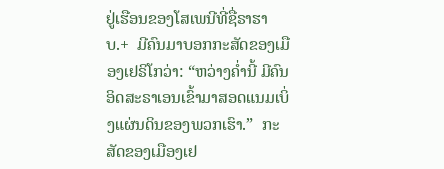ຢູ່ເຮືອນຂອງໂສເພນີທີ່ຊື່ຣາຮາບ.+  ມີຄົນມາບອກກະສັດຂອງເມືອງເຢຣິໂກວ່າ: “ຫວ່າງຄ່ຳນີ້ ມີຄົນອິດສະຣາເອນເຂົ້າມາສອດແນມເບິ່ງແຜ່ນດິນຂອງພວກເຮົາ.”  ກະສັດຂອງເມືອງເຢ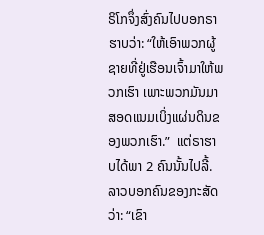ຣິໂກຈຶ່ງສົ່ງຄົນໄປບອກຣາຮາບວ່າ: “ໃຫ້ເອົາພວກຜູ້ຊາຍທີ່ຢູ່ເຮືອນເຈົ້າມາໃຫ້ພວກເຮົາ ເພາະພວກມັນມາສອດແນມເບິ່ງແຜ່ນດິນຂອງພວກເຮົາ.”  ແຕ່ຣາຮາບໄດ້ພາ 2 ຄົນນັ້ນໄປລີ້. ລາວບອກຄົນຂອງກະສັດວ່າ: “ເຂົາ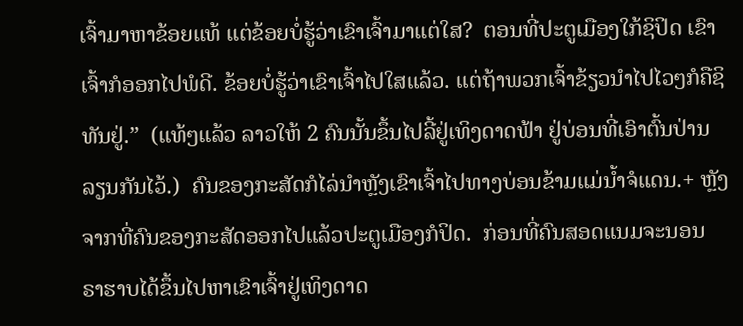ເຈົ້າມາຫາຂ້ອຍແທ້ ແຕ່ຂ້ອຍບໍ່ຮູ້ວ່າເຂົາເຈົ້າມາແຕ່ໃສ?  ຕອນທີ່ປະຕູເມືອງໃກ້ຊິປິດ ເຂົາເຈົ້າກໍອອກໄປພໍດີ. ຂ້ອຍບໍ່ຮູ້ວ່າເຂົາເຈົ້າໄປໃສແລ້ວ. ແຕ່ຖ້າພວກເຈົ້າຂ້ຽວນຳໄປໄວໆກໍຄືຊິທັນຢູ່.”  (ແທ້ໆແລ້ວ ລາວໃຫ້ 2 ຄົນນັ້ນຂຶ້ນໄປລີ້ຢູ່ເທິງດາດຟ້າ ຢູ່ບ່ອນທີ່ເອົາຕົ້ນປ່ານລຽນກັນໄວ້.)  ຄົນຂອງກະສັດກໍໄລ່ນຳຫຼັງເຂົາເຈົ້າໄປທາງບ່ອນຂ້າມແມ່ນ້ຳຈໍແດນ.+ ຫຼັງຈາກທີ່ຄົນຂອງກະສັດອອກໄປແລ້ວປະຕູເມືອງກໍປິດ.  ກ່ອນທີ່ຄົນສອດແນມຈະນອນ ຣາຮາບໄດ້ຂຶ້ນໄປຫາເຂົາເຈົ້າຢູ່ເທິງດາດ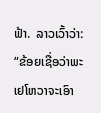ຟ້າ.  ລາວເວົ້າວ່າ: “ຂ້ອຍເຊື່ອວ່າພະເຢໂຫວາຈະເອົາ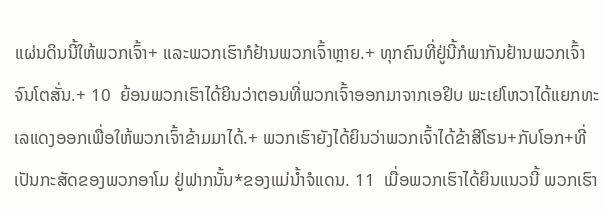ແຜ່ນດິນນີ້ໃຫ້ພວກເຈົ້າ+ ແລະພວກເຮົາກໍຢ້ານພວກເຈົ້າຫຼາຍ.+ ທຸກຄົນທີ່ຢູ່ນີ້ກໍພາກັນຢ້ານພວກເຈົ້າຈົນໂຕສັ່ນ.+ 10  ຍ້ອນພວກເຮົາໄດ້ຍິນວ່າຕອນທີ່ພວກເຈົ້າອອກມາຈາກເອຢິບ ພະເຢໂຫວາໄດ້ແຍກທະເລແດງອອກເພື່ອໃຫ້ພວກເຈົ້າຂ້າມມາໄດ້.+ ພວກເຮົາຍັງໄດ້ຍິນວ່າພວກເຈົ້າໄດ້ຂ້າສີໂຮນ+ກັບໂອກ+ທີ່ເປັນກະສັດຂອງພວກອາໂມ ຢູ່ຟາກນັ້ນ*ຂອງແມ່ນ້ຳຈໍແດນ. 11  ເມື່ອພວກເຮົາໄດ້ຍິນແນວນີ້ ພວກເຮົາ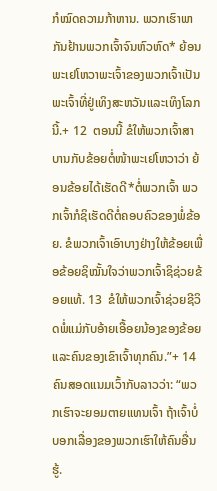ກໍໝົດຄວາມກ້າຫານ. ພວກເຮົາພາກັນຢ້ານພວກເຈົ້າຈົນຫົວຫົດ* ຍ້ອນພະເຢໂຫວາພະເຈົ້າຂອງພວກເຈົ້າເປັນພະເຈົ້າທີ່ຢູ່ເທິງສະຫວັນແລະເທິງໂລກນີ້.+ 12  ຕອນນີ້ ຂໍໃຫ້ພວກເຈົ້າສາບານກັບຂ້ອຍຕໍ່ໜ້າພະເຢໂຫວາວ່າ ຍ້ອນຂ້ອຍໄດ້ເຮັດດີ*ຕໍ່ພວກເຈົ້າ ພວກເຈົ້າກໍຊິເຮັດດີຕໍ່ຄອບຄົວຂອງພໍ່ຂ້ອຍ. ຂໍພວກເຈົ້າເອົາບາງຢ່າງໃຫ້ຂ້ອຍເພື່ອຂ້ອຍຊິໝັ້ນໃຈວ່າພວກເຈົ້າຊິຊ່ວຍຂ້ອຍແທ້. 13  ຂໍໃຫ້ພວກເຈົ້າຊ່ວຍຊີວິດພໍ່ແມ່ກັບອ້າຍເອື້ອຍນ້ອງຂອງຂ້ອຍ ແລະຄົນຂອງເຂົາເຈົ້າທຸກຄົນ.”+ 14  ຄົນສອດແນມເວົ້າກັບລາວວ່າ: “ພວກເຮົາຈະຍອມຕາຍແທນເຈົ້າ ຖ້າເຈົ້າບໍ່ບອກເລື່ອງຂອງພວກເຮົາໃຫ້ຄົນອື່ນຮູ້.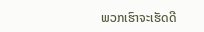ພວກເຮົາຈະເຮັດດີ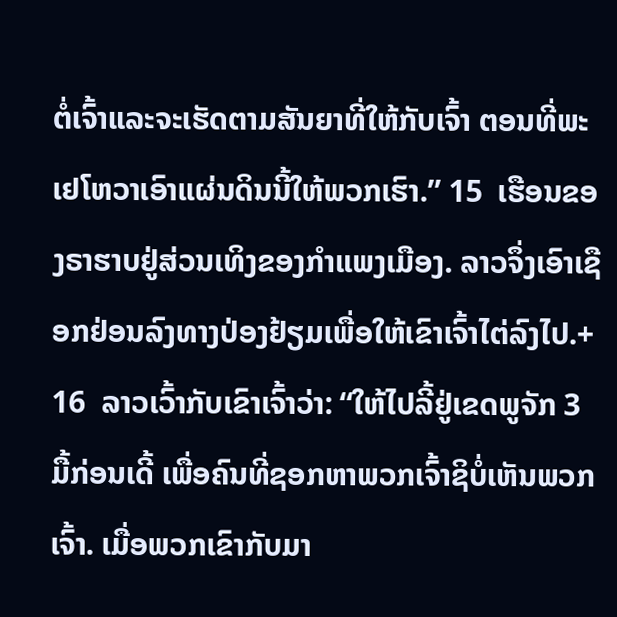ຕໍ່ເຈົ້າແລະຈະເຮັດຕາມສັນຍາທີ່ໃຫ້ກັບເຈົ້າ ຕອນທີ່ພະເຢໂຫວາເອົາແຜ່ນດິນນີ້ໃຫ້ພວກເຮົາ.” 15  ເຮືອນຂອງຣາຮາບຢູ່ສ່ວນເທິງຂອງກຳແພງເມືອງ. ລາວຈຶ່ງເອົາເຊືອກຢ່ອນລົງທາງປ່ອງຢ້ຽມເພື່ອໃຫ້ເຂົາເຈົ້າໄຕ່ລົງໄປ.+ 16  ລາວເວົ້າກັບເຂົາເຈົ້າວ່າ: “ໃຫ້ໄປລີ້ຢູ່ເຂດພູຈັກ 3 ມື້ກ່ອນເດີ້ ເພື່ອຄົນທີ່ຊອກຫາພວກເຈົ້າຊິບໍ່ເຫັນພວກເຈົ້າ. ເມື່ອພວກເຂົາກັບມາ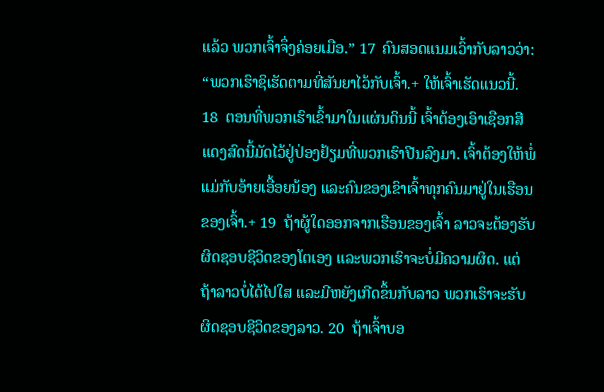ແລ້ວ ພວກເຈົ້າຈຶ່ງຄ່ອຍເມືອ.” 17  ຄົນສອດແນມເວົ້າກັບລາວວ່າ: “ພວກເຮົາຊິເຮັດຕາມທີ່ສັນຍາໄວ້ກັບເຈົ້າ.+ ໃຫ້ເຈົ້າເຮັດແນວນີ້. 18  ຕອນທີ່ພວກເຮົາເຂົ້າມາໃນແຜ່ນດິນນີ້ ເຈົ້າຕ້ອງເອົາເຊືອກສີແດງສົດນີ້ມັດໄວ້ຢູ່ປ່ອງຢ້ຽມທີ່ພວກເຮົາປີນລົງມາ. ເຈົ້າຕ້ອງໃຫ້ພໍ່ແມ່ກັບອ້າຍເອື້ອຍນ້ອງ ແລະຄົນຂອງເຂົາເຈົ້າທຸກຄົນມາຢູ່ໃນເຮືອນຂອງເຈົ້າ.+ 19  ຖ້າຜູ້ໃດອອກຈາກເຮືອນຂອງເຈົ້າ ລາວຈະຕ້ອງຮັບຜິດຊອບຊີວິດຂອງໂຕເອງ ແລະພວກເຮົາຈະບໍ່ມີຄວາມຜິດ. ແຕ່ຖ້າລາວບໍ່ໄດ້ໄປໃສ ແລະມີຫຍັງເກີດຂຶ້ນກັບລາວ ພວກເຮົາຈະຮັບຜິດຊອບຊີວິດຂອງລາວ. 20  ຖ້າເຈົ້າບອ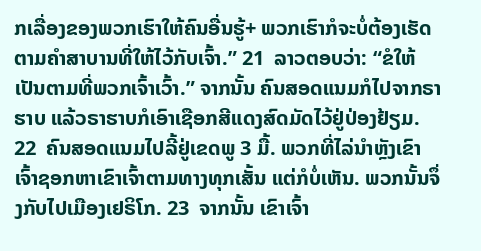ກເລື່ອງຂອງພວກເຮົາໃຫ້ຄົນອື່ນຮູ້+ ພວກເຮົາກໍຈະບໍ່ຕ້ອງເຮັດຕາມຄຳສາບານທີ່ໃຫ້ໄວ້ກັບເຈົ້າ.” 21  ລາວຕອບວ່າ: “ຂໍໃຫ້ເປັນຕາມທີ່ພວກເຈົ້າເວົ້າ.” ຈາກນັ້ນ ຄົນສອດແນມກໍໄປຈາກຣາຮາບ ແລ້ວຣາຮາບກໍເອົາເຊືອກສີແດງສົດມັດໄວ້ຢູ່ປ່ອງຢ້ຽມ. 22  ຄົນສອດແນມໄປລີ້ຢູ່ເຂດພູ 3 ມື້. ພວກທີ່ໄລ່ນຳຫຼັງເຂົາເຈົ້າຊອກຫາເຂົາເຈົ້າຕາມທາງທຸກເສັ້ນ ແຕ່ກໍບໍ່ເຫັນ. ພວກນັ້ນຈຶ່ງກັບໄປເມືອງເຢຣິໂກ. 23  ຈາກນັ້ນ ເຂົາເຈົ້າ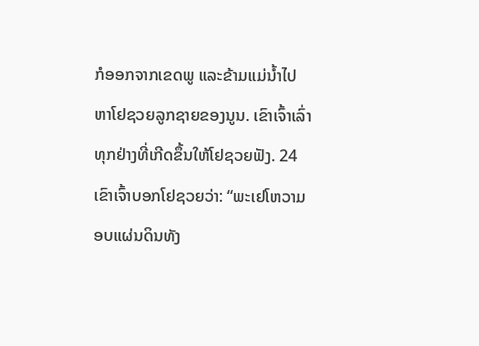ກໍອອກຈາກເຂດພູ ແລະຂ້າມແມ່ນ້ຳໄປຫາໂຢຊວຍລູກຊາຍຂອງນູນ. ເຂົາເຈົ້າເລົ່າທຸກຢ່າງທີ່ເກີດຂຶ້ນໃຫ້ໂຢຊວຍຟັງ. 24  ເຂົາເຈົ້າບອກໂຢຊວຍວ່າ: “ພະເຢໂຫວາມອບແຜ່ນດິນທັງ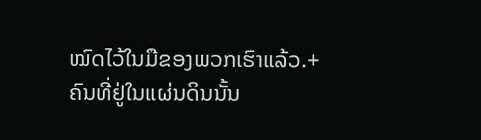ໝົດໄວ້ໃນມືຂອງພວກເຮົາແລ້ວ.+ ຄົນທີ່ຢູ່ໃນແຜ່ນດິນນັ້ນ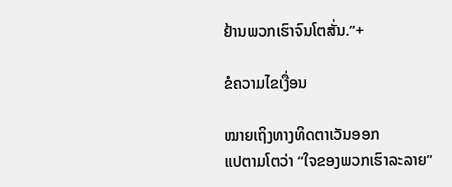ຢ້ານພວກເຮົາຈົນໂຕສັ່ນ.”+

ຂໍຄວາມໄຂເງື່ອນ

ໝາຍເຖິງທາງທິດຕາເວັນອອກ
ແປຕາມໂຕວ່າ “ໃຈຂອງພວກເຮົາລະລາຍ”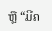ຫຼື “ມີຄ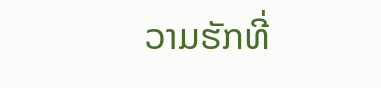ວາມຮັກທີ່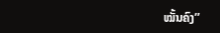ໝັ້ນຄົງ”